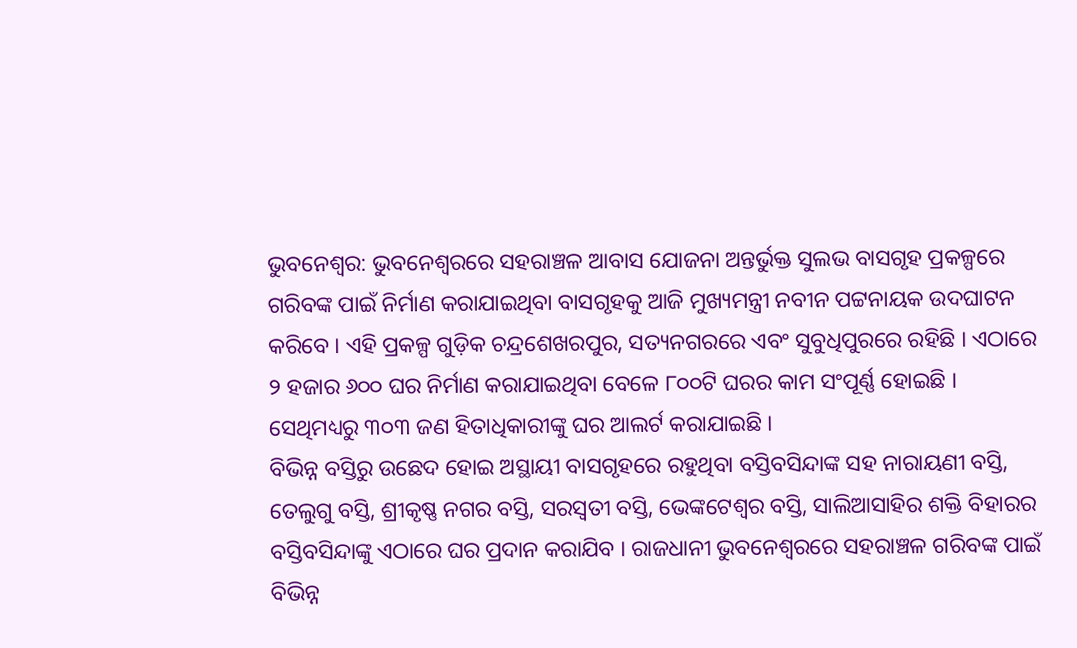ଭୁବନେଶ୍ୱର: ଭୁବନେଶ୍ୱରରେ ସହରାଞ୍ଚଳ ଆବାସ ଯୋଜନା ଅନ୍ତର୍ଭୁକ୍ତ ସୁଲଭ ବାସଗୃହ ପ୍ରକଳ୍ପରେ ଗରିବଙ୍କ ପାଇଁ ନିର୍ମାଣ କରାଯାଇଥିବା ବାସଗୃହକୁ ଆଜି ମୁଖ୍ୟମନ୍ତ୍ରୀ ନବୀନ ପଟ୍ଟନାୟକ ଉଦଘାଟନ କରିବେ । ଏହି ପ୍ରକଳ୍ପ ଗୁଡ଼ିକ ଚନ୍ଦ୍ରଶେଖରପୁର, ସତ୍ୟନଗରରେ ଏବଂ ସୁବୁଧିପୁରରେ ରହିଛି । ଏଠାରେ ୨ ହଜାର ୬୦୦ ଘର ନିର୍ମାଣ କରାଯାଇଥିବା ବେଳେ ୮୦୦ଟି ଘରର କାମ ସଂପୂର୍ଣ୍ଣ ହୋଇଛି । ସେଥିମଧ୍ୟରୁ ୩୦୩ ଜଣ ହିତାଧିକାରୀଙ୍କୁ ଘର ଆଲର୍ଟ କରାଯାଇଛି ।
ବିଭିନ୍ନ ବସ୍ତିରୁ ଉଛେଦ ହୋଇ ଅସ୍ଥାୟୀ ବାସଗୃହରେ ରହୁଥିବା ବସ୍ତିବସିନ୍ଦାଙ୍କ ସହ ନାରାୟଣୀ ବସ୍ତି, ତେଲୁଗୁ ବସ୍ତି, ଶ୍ରୀକୃଷ୍ଣ ନଗର ବସ୍ତି, ସରସ୍ୱତୀ ବସ୍ତି, ଭେଙ୍କଟେଶ୍ୱର ବସ୍ତି, ସାଲିଆସାହିର ଶକ୍ତି ବିହାରର ବସ୍ତିବସିନ୍ଦାଙ୍କୁ ଏଠାରେ ଘର ପ୍ରଦାନ କରାଯିବ । ରାଜଧାନୀ ଭୁବନେଶ୍ୱରରେ ସହରାଞ୍ଚଳ ଗରିବଙ୍କ ପାଇଁ ବିଭିନ୍ନ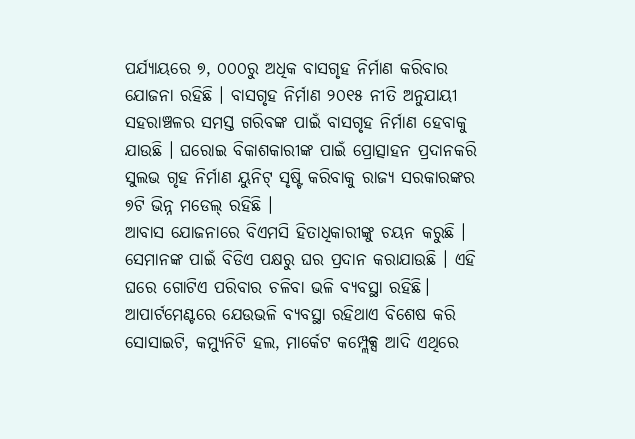ପର୍ଯ୍ୟାୟରେ ୭, ୦୦୦ରୁ ଅଧିକ ବାସଗୃହ ନିର୍ମାଣ କରିବାର ଯୋଜନା ରହିଛି । ବାସଗୃହ ନିର୍ମାଣ ୨୦୧୫ ନୀତି ଅନୁଯାୟୀ ସହରାଞ୍ଚଳର ସମସ୍ତ ଗରିବଙ୍କ ପାଇଁ ବାସଗୃହ ନିର୍ମାଣ ହେବାକୁ ଯାଉଛି । ଘରୋଇ ବିକାଶକାରୀଙ୍କ ପାଇଁ ପ୍ରୋତ୍ସାହନ ପ୍ରଦାନକରି ସୁଲଭ ଗୃହ ନିର୍ମାଣ ୟୁନିଟ୍ ସୃଷ୍ଟି କରିବାକୁ ରାଜ୍ୟ ସରକାରଙ୍କର ୭ଟି ଭିନ୍ନ ମଡେଲ୍ ରହିଛି ।
ଆବାସ ଯୋଜନାରେ ବିଏମସି ହିତାଧିକାରୀଙ୍କୁ ଚୟନ କରୁଛି । ସେମାନଙ୍କ ପାଇଁ ବିଡିଏ ପକ୍ଷରୁ ଘର ପ୍ରଦାନ କରାଯାଉଛି । ଏହି ଘରେ ଗୋଟିଏ ପରିବାର ଚଳିବା ଭଳି ବ୍ୟବସ୍ଥା ରହିଛି। ଆପାର୍ଟମେଣ୍ଟରେ ଯେଉଭଳି ବ୍ୟବସ୍ଥା ରହିଥାଏ ବିଶେଷ କରି ସୋସାଇଟି, କମ୍ୟୁନିଟି ହଲ, ମାର୍କେଟ କମ୍ପ୍ଲେକ୍ସ ଆଦି ଏଥିରେ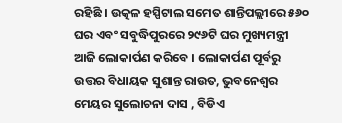ରହିଛି । ଉତ୍କଳ ହସ୍ପିଟାଲ ସମେତ ଶାନ୍ତିପଲ୍ଲୀରେ ୫୬୦ ଘର ଏବଂ ସବୁଦ୍ଧିପୁରରେ ୨୯୬ଟି ଘର ମୁଖ୍ୟମନ୍ତ୍ରୀ ଆଜି ଲୋକାର୍ପଣ କରିବେ । ଲୋକାର୍ପଣ ପୂର୍ବରୁ ଉତ୍ତର ବିଧାୟକ ସୁଶାନ୍ତ ରାଉତ, ଭୁବନେଶ୍ବର ମେୟର ସୁଲୋଚନା ଦାସ , ବିଡିଏ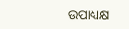ଉପାଧ୍ୟକ୍ଷ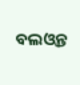ବଲଓ୍ବନ୍ତ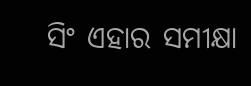ସିଂ ଏହାର ସମୀକ୍ଷା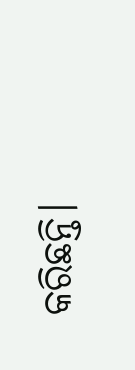କରିଛନ୍ତି।